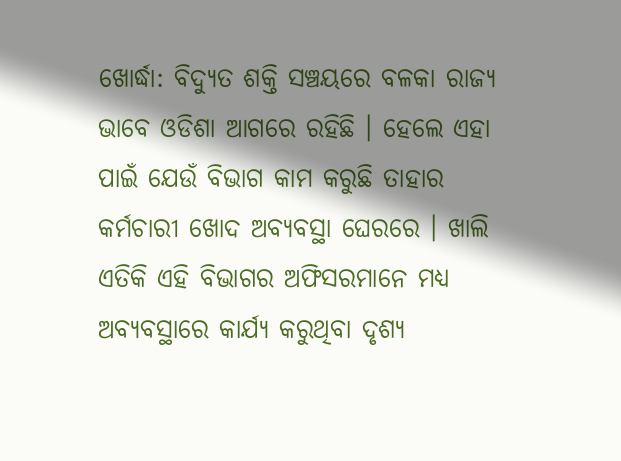ଖୋର୍ଦ୍ଧା: ବିଦ୍ୟୁତ ଶକ୍ତି ସଞ୍ଚୟରେ ବଳକା ରାଜ୍ୟ ଭାବେ ଓଡିଶା ଆଗରେ ରହିଛି । ହେଲେ ଏହା ପାଇଁ ଯେଉଁ ବିଭାଗ କାମ କରୁଛି ତାହାର କର୍ମଚାରୀ ଖୋଦ ଅବ୍ୟବସ୍ଥା ଘେରରେ । ଖାଲି ଏତିକି ଏହି ବିଭାଗର ଅଫିସରମାନେ ମଧ୍ୟ ଅବ୍ୟବସ୍ଥାରେ କାର୍ଯ୍ୟ କରୁଥିବା ଦୃଶ୍ୟ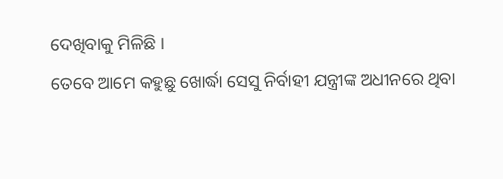ଦେଖିବାକୁ ମିଳିଛି ।
ତେବେ ଆମେ କହୁଛୁ ଖୋର୍ଦ୍ଧା ସେସୁ ନିର୍ବାହୀ ଯନ୍ତ୍ରୀଙ୍କ ଅଧୀନରେ ଥିବା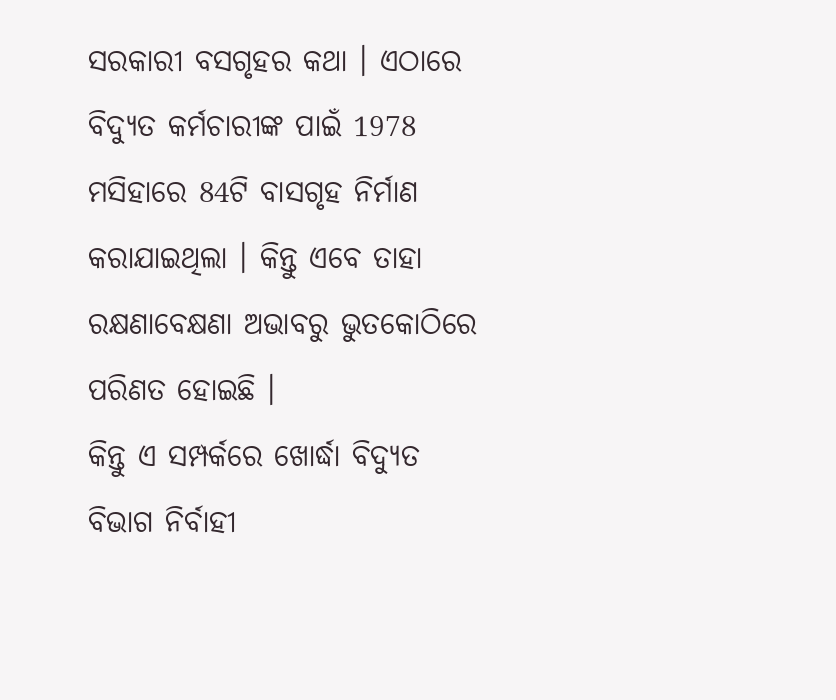ସରକାରୀ ବସଗୃହର କଥା । ଏଠାରେ ବିଦ୍ୟୁତ କର୍ମଚାରୀଙ୍କ ପାଇଁ 1978 ମସିହାରେ 84ଟି ବାସଗୃହ ନିର୍ମାଣ କରାଯାଇଥିଲା । କିନ୍ତୁ ଏବେ ତାହା ରକ୍ଷଣାବେକ୍ଷଣା ଅଭାବରୁ ଭୁତକୋଠିରେ ପରିଣତ ହୋଇଛି ।
କିନ୍ତୁ ଏ ସମ୍ପର୍କରେ ଖୋର୍ଦ୍ଧା ବିଦ୍ୟୁତ ବିଭାଗ ନିର୍ବାହୀ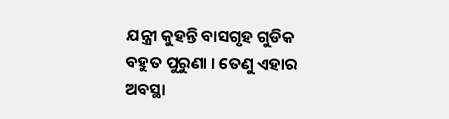ଯନ୍ତ୍ରୀ କୁହନ୍ତି ବାସଗୃହ ଗୁଡିକ ବହୁତ ପୁରୁଣା । ତେଣୁ ଏହାର ଅବସ୍ଥା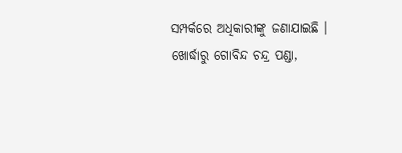ସମ୍ପର୍କରେ ଅଧିକାରୀଙ୍କୁ ଜଣାଯାଇଛି ।
ଖୋର୍ଦ୍ଧାରୁ ଗୋବିନ୍ଦ ଚନ୍ଦ୍ର ପଣ୍ଡା,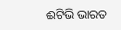ଈଟିଭି ଭାରତ